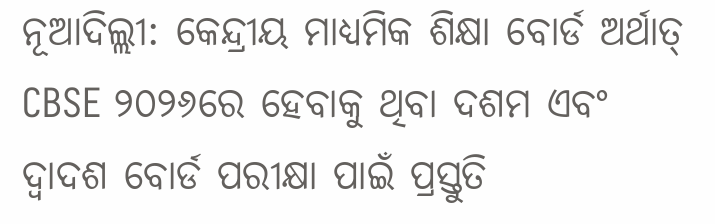ନୂଆଦିଲ୍ଲୀ: କେନ୍ଦ୍ରୀୟ ମାଧ୍ୟମିକ ଶିକ୍ଷା ବୋର୍ଡ ଅର୍ଥାତ୍ CBSE ୨୦୨୬ରେ ହେବାକୁ ଥିବା ଦଶମ ଏବଂ ଦ୍ୱାଦଶ ବୋର୍ଡ ପରୀକ୍ଷା ପାଇଁ ପ୍ରସ୍ତୁତି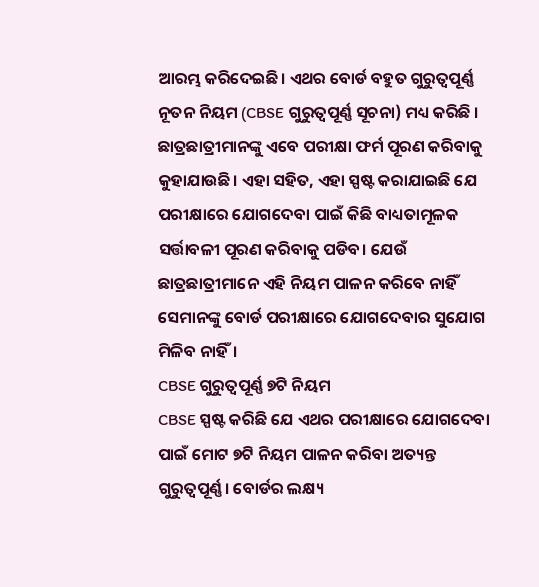ଆରମ୍ଭ କରିଦେଇଛି। ଏଥର ବୋର୍ଡ ବହୁତ ଗୁରୁତ୍ୱପୂର୍ଣ୍ଣ ନୂତନ ନିୟମ (CBSE ଗୁରୁତ୍ୱପୂର୍ଣ୍ଣ ସୂଚନା) ମଧ୍ୟ କରିଛି । ଛାତ୍ରଛାତ୍ରୀମାନଙ୍କୁ ଏବେ ପରୀକ୍ଷା ଫର୍ମ ପୂରଣ କରିବାକୁ କୁହାଯାଉଛି। ଏହା ସହିତ, ଏହା ସ୍ପଷ୍ଟ କରାଯାଇଛି ଯେ ପରୀକ୍ଷାରେ ଯୋଗଦେବା ପାଇଁ କିଛି ବାଧ୍ୟତାମୂଳକ ସର୍ତ୍ତାବଳୀ ପୂରଣ କରିବାକୁ ପଡିବ। ଯେଉଁ ଛାତ୍ରଛାତ୍ରୀମାନେ ଏହି ନିୟମ ପାଳନ କରିବେ ନାହିଁ ସେମାନଙ୍କୁ ବୋର୍ଡ ପରୀକ୍ଷାରେ ଯୋଗଦେବାର ସୁଯୋଗ ମିଳିବ ନାହିଁ।
CBSE ଗୁରୁତ୍ୱପୂର୍ଣ୍ଣ ୭ଟି ନିୟମ
CBSE ସ୍ପଷ୍ଟ କରିଛି ଯେ ଏଥର ପରୀକ୍ଷାରେ ଯୋଗଦେବା ପାଇଁ ମୋଟ ୭ଟି ନିୟମ ପାଳନ କରିବା ଅତ୍ୟନ୍ତ ଗୁରୁତ୍ୱପୂର୍ଣ୍ଣ। ବୋର୍ଡର ଲକ୍ଷ୍ୟ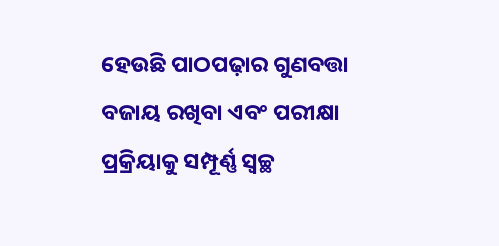ହେଉଛି ପାଠପଢ଼ାର ଗୁଣବତ୍ତା ବଜାୟ ରଖିବା ଏବଂ ପରୀକ୍ଷା ପ୍ରକ୍ରିୟାକୁ ସମ୍ପୂର୍ଣ୍ଣ ସ୍ୱଚ୍ଛ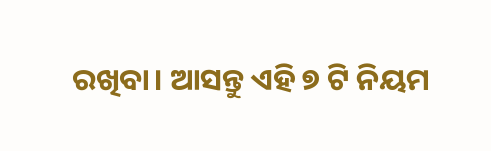ରଖିବା। ଆସନ୍ତୁ ଏହି ୭ ଟି ନିୟମ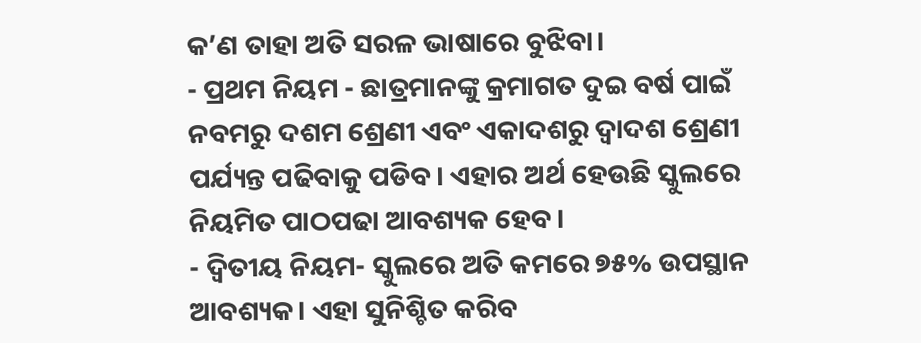କ’ଣ ତାହା ଅତି ସରଳ ଭାଷାରେ ବୁଝିବା।
- ପ୍ରଥମ ନିୟମ - ଛାତ୍ରମାନଙ୍କୁ କ୍ରମାଗତ ଦୁଇ ବର୍ଷ ପାଇଁ ନବମରୁ ଦଶମ ଶ୍ରେଣୀ ଏବଂ ଏକାଦଶରୁ ଦ୍ୱାଦଶ ଶ୍ରେଣୀ ପର୍ଯ୍ୟନ୍ତ ପଢିବାକୁ ପଡିବ। ଏହାର ଅର୍ଥ ହେଉଛି ସ୍କୁଲରେ ନିୟମିତ ପାଠପଢା ଆବଶ୍ୟକ ହେବ।
- ଦ୍ୱିତୀୟ ନିୟମ- ସ୍କୁଲରେ ଅତି କମରେ ୭୫% ଉପସ୍ଥାନ ଆବଶ୍ୟକ। ଏହା ସୁନିଶ୍ଚିତ କରିବ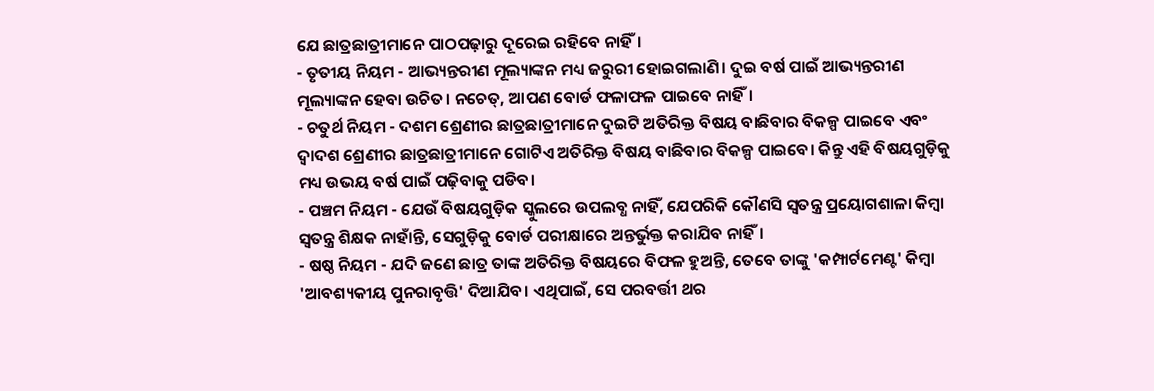ଯେ ଛାତ୍ରଛାତ୍ରୀମାନେ ପାଠପଢ଼ାରୁ ଦୂରେଇ ରହିବେ ନାହିଁ।
- ତୃତୀୟ ନିୟମ - ଆଭ୍ୟନ୍ତରୀଣ ମୂଲ୍ୟାଙ୍କନ ମଧ୍ୟ ଜରୁରୀ ହୋଇଗଲାଣି। ଦୁଇ ବର୍ଷ ପାଇଁ ଆଭ୍ୟନ୍ତରୀଣ ମୂଲ୍ୟାଙ୍କନ ହେବା ଉଚିତ। ନଚେତ୍, ଆପଣ ବୋର୍ଡ ଫଳାଫଳ ପାଇବେ ନାହିଁ।
- ଚତୁର୍ଥ ନିୟମ - ଦଶମ ଶ୍ରେଣୀର ଛାତ୍ରଛାତ୍ରୀମାନେ ଦୁଇଟି ଅତିରିକ୍ତ ବିଷୟ ବାଛିବାର ବିକଳ୍ପ ପାଇବେ ଏବଂ ଦ୍ୱାଦଶ ଶ୍ରେଣୀର ଛାତ୍ରଛାତ୍ରୀମାନେ ଗୋଟିଏ ଅତିରିକ୍ତ ବିଷୟ ବାଛିବାର ବିକଳ୍ପ ପାଇବେ। କିନ୍ତୁ ଏହି ବିଷୟଗୁଡ଼ିକୁ ମଧ୍ୟ ଉଭୟ ବର୍ଷ ପାଇଁ ପଢ଼ିବାକୁ ପଡିବ।
- ପଞ୍ଚମ ନିୟମ - ଯେଉଁ ବିଷୟଗୁଡ଼ିକ ସ୍କୁଲରେ ଉପଲବ୍ଧ ନାହିଁ, ଯେପରିକି କୌଣସି ସ୍ୱତନ୍ତ୍ର ପ୍ରୟୋଗଶାଳା କିମ୍ବା ସ୍ୱତନ୍ତ୍ର ଶିକ୍ଷକ ନାହାଁନ୍ତି, ସେଗୁଡ଼ିକୁ ବୋର୍ଡ ପରୀକ୍ଷାରେ ଅନ୍ତର୍ଭୁକ୍ତ କରାଯିବ ନାହିଁ।
- ଷଷ୍ଠ ନିୟମ - ଯଦି ଜଣେ ଛାତ୍ର ତାଙ୍କ ଅତିରିକ୍ତ ବିଷୟରେ ବିଫଳ ହୁଅନ୍ତି, ତେବେ ତାଙ୍କୁ 'କମ୍ପାର୍ଟମେଣ୍ଟ' କିମ୍ବା 'ଆବଶ୍ୟକୀୟ ପୁନରାବୃତ୍ତି' ଦିଆଯିବ। ଏଥିପାଇଁ, ସେ ପରବର୍ତ୍ତୀ ଥର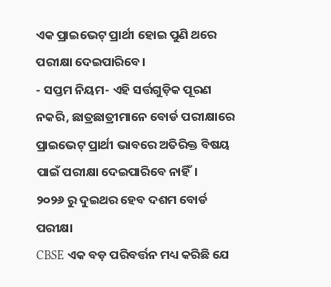ଏକ ପ୍ରାଇଭେଟ୍ ପ୍ରାର୍ଥୀ ହୋଇ ପୁଣି ଥରେ ପରୀକ୍ଷା ଦେଇପାରିବେ।
- ସପ୍ତମ ନିୟମ- ଏହି ସର୍ତ୍ତଗୁଡ଼ିକ ପୂରଣ ନକରି, ଛାତ୍ରଛାତ୍ରୀମାନେ ବୋର୍ଡ ପରୀକ୍ଷାରେ ପ୍ରାଇଭେଟ୍ ପ୍ରାର୍ଥୀ ଭାବରେ ଅତିରିକ୍ତ ବିଷୟ ପାଇଁ ପରୀକ୍ଷା ଦେଇପାରିବେ ନାହିଁ।
୨୦୨୬ ରୁ ଦୁଇଥର ହେବ ଦଶମ ବୋର୍ଡ ପରୀକ୍ଷା
CBSE ଏକ ବଡ଼ ପରିବର୍ତ୍ତନ ମଧ୍ୟ କରିଛି ଯେ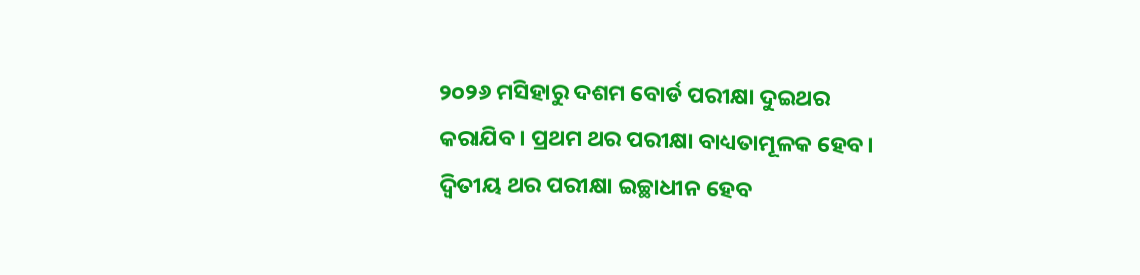୨୦୨୬ ମସିହାରୁ ଦଶମ ବୋର୍ଡ ପରୀକ୍ଷା ଦୁଇଥର କରାଯିବ। ପ୍ରଥମ ଥର ପରୀକ୍ଷା ବାଧ୍ୟତାମୂଳକ ହେବ। ଦ୍ୱିତୀୟ ଥର ପରୀକ୍ଷା ଇଚ୍ଛାଧୀନ ହେବ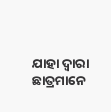ଯାହା ଦ୍ଵାରା ଛାତ୍ରମାନେ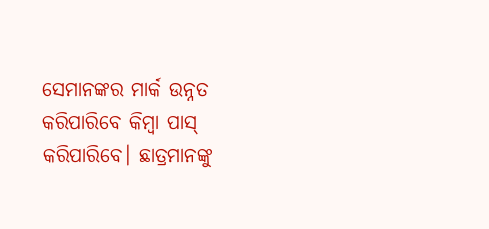ସେମାନଙ୍କର ମାର୍କ ଉନ୍ନତ କରିପାରିବେ କିମ୍ବା ପାସ୍ କରିପାରିବେ। ଛାତ୍ରମାନଙ୍କୁ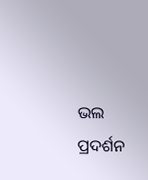ଭଲ ପ୍ରଦର୍ଶନ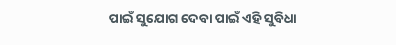ପାଇଁ ସୁଯୋଗ ଦେବା ପାଇଁ ଏହି ସୁବିଧା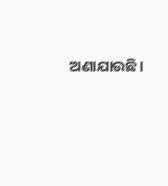ଅଣାଯାଉଛି।